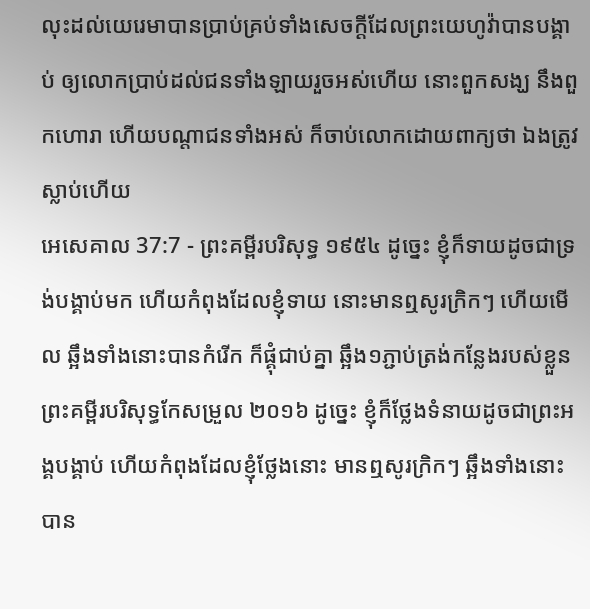លុះដល់យេរេមាបានប្រាប់គ្រប់ទាំងសេចក្ដីដែលព្រះយេហូវ៉ាបានបង្គាប់ ឲ្យលោកប្រាប់ដល់ជនទាំងឡាយរួចអស់ហើយ នោះពួកសង្ឃ នឹងពួកហោរា ហើយបណ្តាជនទាំងអស់ ក៏ចាប់លោកដោយពាក្យថា ឯងត្រូវស្លាប់ហើយ
អេសេគាល 37:7 - ព្រះគម្ពីរបរិសុទ្ធ ១៩៥៤ ដូច្នេះ ខ្ញុំក៏ទាយដូចជាទ្រង់បង្គាប់មក ហើយកំពុងដែលខ្ញុំទាយ នោះមានឮសូរក្រិកៗ ហើយមើល ឆ្អឹងទាំងនោះបានកំរើក ក៏ផ្គុំជាប់គ្នា ឆ្អឹង១ភ្ជាប់ត្រង់កន្លែងរបស់ខ្លួន ព្រះគម្ពីរបរិសុទ្ធកែសម្រួល ២០១៦ ដូច្នេះ ខ្ញុំក៏ថ្លែងទំនាយដូចជាព្រះអង្គបង្គាប់ ហើយកំពុងដែលខ្ញុំថ្លែងនោះ មានឮសូរក្រិកៗ ឆ្អឹងទាំងនោះបាន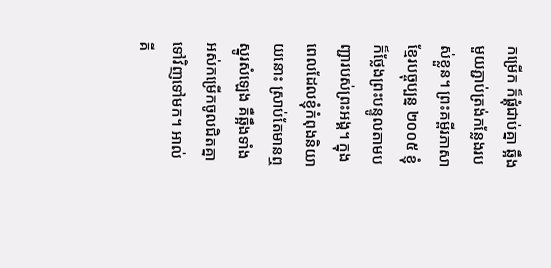កម្រើក ក៏ផ្គុំជាប់គ្នា ឆ្អឹងមួយភ្ជាប់ត្រង់កន្លែងរបស់ខ្លួន។ ព្រះគម្ពីរភាសាខ្មែរបច្ចុប្បន្ន ២០០៥ ខ្ញុំក៏ថ្លែងព្រះបន្ទូលតាមបញ្ជារបស់ព្រះអង្គ។ ក្នុងពេលដែលខ្ញុំកំពុងនិយាយនោះ ស្រាប់តែមានឮស្នូរសំឡេង គឺឆ្អឹងទាំងអស់កម្រើកចូលជិតគ្នាទៅវិញទៅមក។ អាល់គី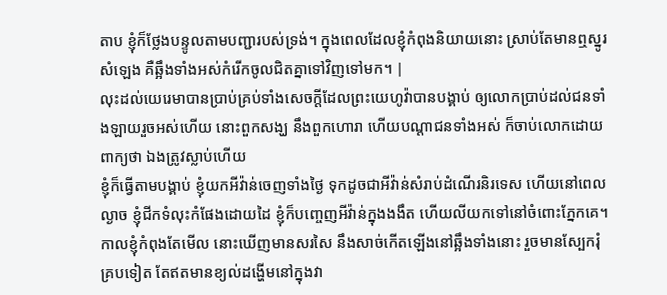តាប ខ្ញុំក៏ថ្លែងបន្ទូលតាមបញ្ជារបស់ទ្រង់។ ក្នុងពេលដែលខ្ញុំកំពុងនិយាយនោះ ស្រាប់តែមានឮស្នូរសំឡេង គឺឆ្អឹងទាំងអស់កំរើកចូលជិតគ្នាទៅវិញទៅមក។ |
លុះដល់យេរេមាបានប្រាប់គ្រប់ទាំងសេចក្ដីដែលព្រះយេហូវ៉ាបានបង្គាប់ ឲ្យលោកប្រាប់ដល់ជនទាំងឡាយរួចអស់ហើយ នោះពួកសង្ឃ នឹងពួកហោរា ហើយបណ្តាជនទាំងអស់ ក៏ចាប់លោកដោយពាក្យថា ឯងត្រូវស្លាប់ហើយ
ខ្ញុំក៏ធ្វើតាមបង្គាប់ ខ្ញុំយកអីវ៉ាន់ចេញទាំងថ្ងៃ ទុកដូចជាអីវ៉ាន់សំរាប់ដំណើរនិរទេស ហើយនៅពេលល្ងាច ខ្ញុំជីកទំលុះកំផែងដោយដៃ ខ្ញុំក៏បញ្ចេញអីវ៉ាន់ក្នុងងងឹត ហើយលីយកទៅនៅចំពោះភ្នែកគេ។
កាលខ្ញុំកំពុងតែមើល នោះឃើញមានសរសៃ នឹងសាច់កើតឡើងនៅឆ្អឹងទាំងនោះ រួចមានស្បែករុំគ្របទៀត តែឥតមានខ្យល់ដង្ហើមនៅក្នុងវា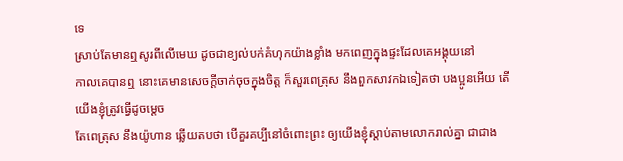ទេ
ស្រាប់តែមានឮសូរពីលើមេឃ ដូចជាខ្យល់បក់គំហុកយ៉ាងខ្លាំង មកពេញក្នុងផ្ទះដែលគេអង្គុយនៅ
កាលគេបានឮ នោះគេមានសេចក្ដីចាក់ចុចក្នុងចិត្ត ក៏សួរពេត្រុស នឹងពួកសាវកឯទៀតថា បងប្អូនអើយ តើយើងខ្ញុំត្រូវធ្វើដូចម្តេច
តែពេត្រុស នឹងយ៉ូហាន ឆ្លើយតបថា បើគួរគប្បីនៅចំពោះព្រះ ឲ្យយើងខ្ញុំស្តាប់តាមលោករាល់គ្នា ជាជាង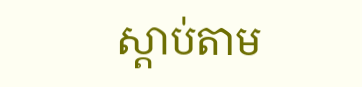ស្តាប់តាម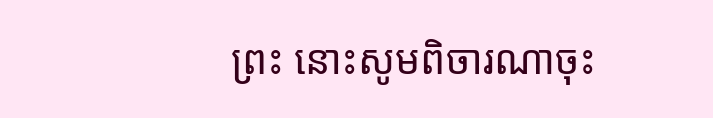ព្រះ នោះសូមពិចារណាចុះ